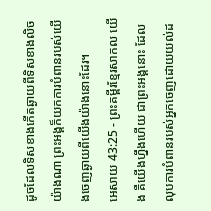ដូចដែលទិសខាងកើតឆ្ងាយពីទិសខាងលិចយ៉ាងណា ព្រះអង្គក៏យកការបំពានរបស់យើងចេញឆ្ងាយពីយើងយ៉ាងនោះដែរ។
អេសាយ 43:25 - ព្រះគម្ពីរខ្មែរសាកល យើង គឺយើងហ្នឹងហើយ ជាព្រះអង្គនោះ ដែលលុបការបំពានរបស់អ្នកចេញដោយយល់ដ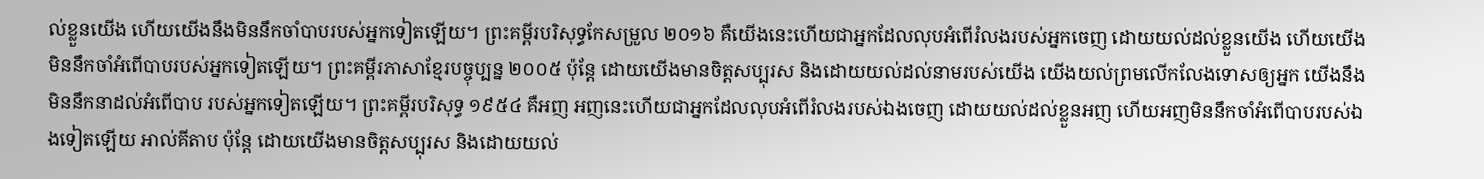ល់ខ្លួនយើង ហើយយើងនឹងមិននឹកចាំបាបរបស់អ្នកទៀតឡើយ។ ព្រះគម្ពីរបរិសុទ្ធកែសម្រួល ២០១៦ គឺយើងនេះហើយជាអ្នកដែលលុបអំពើរំលងរបស់អ្នកចេញ ដោយយល់ដល់ខ្លួនយើង ហើយយើងមិននឹកចាំអំពើបាបរបស់អ្នកទៀតឡើយ។ ព្រះគម្ពីរភាសាខ្មែរបច្ចុប្បន្ន ២០០៥ ប៉ុន្តែ ដោយយើងមានចិត្តសប្បុរស និងដោយយល់ដល់នាមរបស់យើង យើងយល់ព្រមលើកលែងទោសឲ្យអ្នក យើងនឹងមិននឹកនាដល់អំពើបាប របស់អ្នកទៀតឡើយ។ ព្រះគម្ពីរបរិសុទ្ធ ១៩៥៤ គឺអញ អញនេះហើយជាអ្នកដែលលុបអំពើរំលងរបស់ឯងចេញ ដោយយល់ដល់ខ្លួនអញ ហើយអញមិននឹកចាំអំពើបាបរបស់ឯងទៀតឡើយ អាល់គីតាប ប៉ុន្តែ ដោយយើងមានចិត្តសប្បុរស និងដោយយល់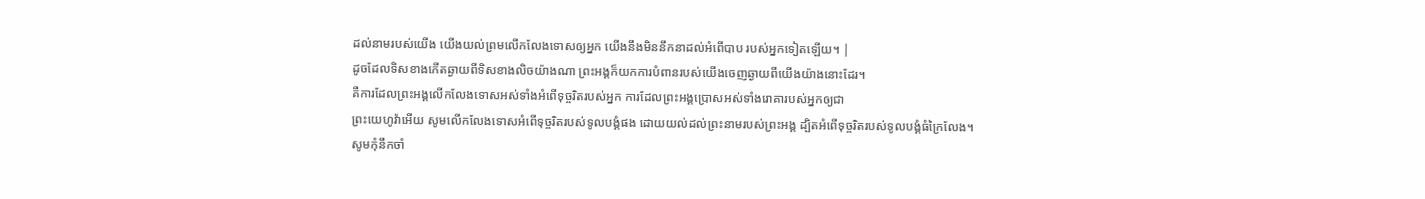ដល់នាមរបស់យើង យើងយល់ព្រមលើកលែងទោសឲ្យអ្នក យើងនឹងមិននឹកនាដល់អំពើបាប របស់អ្នកទៀតឡើយ។ |
ដូចដែលទិសខាងកើតឆ្ងាយពីទិសខាងលិចយ៉ាងណា ព្រះអង្គក៏យកការបំពានរបស់យើងចេញឆ្ងាយពីយើងយ៉ាងនោះដែរ។
គឺការដែលព្រះអង្គលើកលែងទោសអស់ទាំងអំពើទុច្ចរិតរបស់អ្នក ការដែលព្រះអង្គប្រោសអស់ទាំងរោគារបស់អ្នកឲ្យជា
ព្រះយេហូវ៉ាអើយ សូមលើកលែងទោសអំពើទុច្ចរិតរបស់ទូលបង្គំផង ដោយយល់ដល់ព្រះនាមរបស់ព្រះអង្គ ដ្បិតអំពើទុច្ចរិតរបស់ទូលបង្គំធំក្រៃលែង។
សូមកុំនឹកចាំ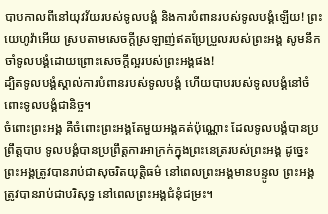បាបកាលពីនៅយុវវ័យរបស់ទូលបង្គំ និងការបំពានរបស់ទូលបង្គំឡើយ! ព្រះយេហូវ៉ាអើយ ស្របតាមសេចក្ដីស្រឡាញ់ឥតប្រែប្រួលរបស់ព្រះអង្គ សូមនឹកចាំទូលបង្គំដោយព្រោះសេចក្ដីល្អរបស់ព្រះអង្គផង!
ដ្បិតទូលបង្គំស្គាល់ការបំពានរបស់ទូលបង្គំ ហើយបាបរបស់ទូលបង្គំនៅចំពោះទូលបង្គំជានិច្ច។
ចំពោះព្រះអង្គ គឺចំពោះព្រះអង្គតែមួយអង្គគត់ប៉ុណ្ណោះ ដែលទូលបង្គំបានប្រព្រឹត្តបាប ទូលបង្គំបានប្រព្រឹត្តការអាក្រក់ក្នុងព្រះនេត្ររបស់ព្រះអង្គ ដូច្នេះព្រះអង្គត្រូវបានរាប់ជាសុចរិតយុត្តិធម៌ នៅពេលព្រះអង្គមានបន្ទូល ព្រះអង្គត្រូវបានរាប់ជាបរិសុទ្ធ នៅពេលព្រះអង្គជំនុំជម្រះ។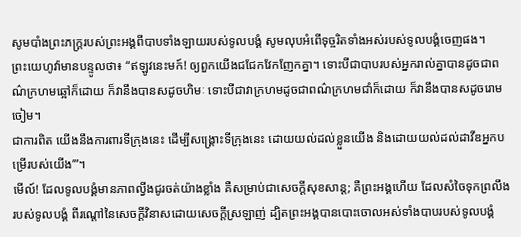សូមបាំងព្រះភក្ត្ររបស់ព្រះអង្គពីបាបទាំងឡាយរបស់ទូលបង្គំ សូមលុបអំពើទុច្ចរិតទាំងអស់របស់ទូលបង្គំចេញផង។
ព្រះយេហូវ៉ាមានបន្ទូលថា៖ “ឥឡូវនេះមក៍! ឲ្យពួកយើងជជែកវែកញែកគ្នា។ ទោះបីជាបាបរបស់អ្នករាល់គ្នាបានដូចជាពណ៌ក្រហមឆ្អៅក៏ដោយ ក៏វានឹងបានសដូចហិមៈ ទោះបីជាវាក្រហមដូចជាពណ៌ក្រហមជាំក៏ដោយ ក៏វានឹងបានសដូចរោមចៀម។
ជាការពិត យើងនឹងការពារទីក្រុងនេះ ដើម្បីសង្គ្រោះទីក្រុងនេះ ដោយយល់ដល់ខ្លួនយើង និងដោយយល់ដល់ដាវីឌអ្នកបម្រើរបស់យើង’”។
មើល៍! ដែលទូលបង្គំមានភាពល្វីងជូរចត់យ៉ាងខ្លាំង គឺសម្រាប់ជាសេចក្ដីសុខសាន្ត; គឺព្រះអង្គហើយ ដែលសំចៃទុកព្រលឹងរបស់ទូលបង្គំ ពីរណ្ដៅនៃសេចក្ដីវិនាសដោយសេចក្ដីស្រឡាញ់ ដ្បិតព្រះអង្គបានបោះចោលអស់ទាំងបាបរបស់ទូលបង្គំ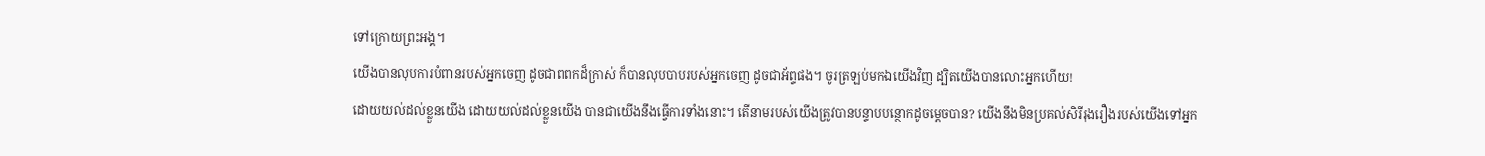ទៅក្រោយព្រះអង្គ។
យើងបានលុបការបំពានរបស់អ្នកចេញ ដូចជាពពកដ៏ក្រាស់ ក៏បានលុបបាបរបស់អ្នកចេញ ដូចជាអ័ព្ទផង។ ចូរត្រឡប់មកឯយើងវិញ ដ្បិតយើងបានលោះអ្នកហើយ!
ដោយយល់ដល់ខ្លួនយើង ដោយយល់ដល់ខ្លួនយើង បានជាយើងនឹងធ្វើការទាំងនោះ។ តើនាមរបស់យើងត្រូវបានបន្ទាបបន្ថោកដូចម្ដេចបាន? យើងនឹងមិនប្រគល់សិរីរុងរឿងរបស់យើងទៅអ្នក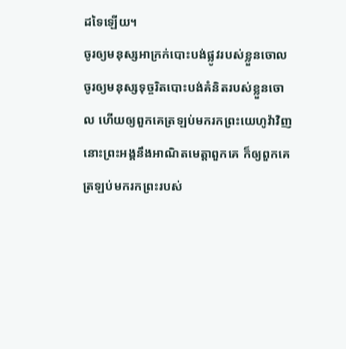ដទៃឡើយ។
ចូរឲ្យមនុស្សអាក្រក់បោះបង់ផ្លូវរបស់ខ្លួនចោល ចូរឲ្យមនុស្សទុច្ចរិតបោះបង់គំនិតរបស់ខ្លួនចោល ហើយឲ្យពួកគេត្រឡប់មករកព្រះយេហូវ៉ាវិញ នោះព្រះអង្គនឹងអាណិតមេត្តាពួកគេ ក៏ឲ្យពួកគេត្រឡប់មករកព្រះរបស់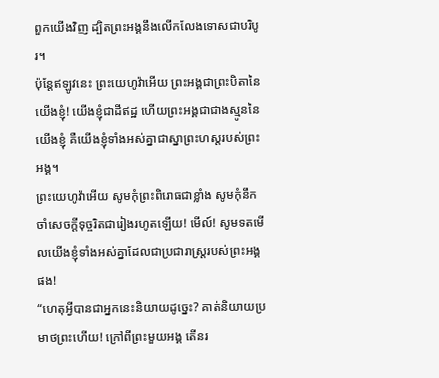ពួកយើងវិញ ដ្បិតព្រះអង្គនឹងលើកលែងទោសជាបរិបូរ។
ប៉ុន្តែឥឡូវនេះ ព្រះយេហូវ៉ាអើយ ព្រះអង្គជាព្រះបិតានៃយើងខ្ញុំ! យើងខ្ញុំជាដីឥដ្ឋ ហើយព្រះអង្គជាជាងស្មូននៃយើងខ្ញុំ គឺយើងខ្ញុំទាំងអស់គ្នាជាស្នាព្រះហស្តរបស់ព្រះអង្គ។
ព្រះយេហូវ៉ាអើយ សូមកុំព្រះពិរោធជាខ្លាំង សូមកុំនឹកចាំសេចក្ដីទុច្ចរិតជារៀងរហូតឡើយ! មើល៍! សូមទតមើលយើងខ្ញុំទាំងអស់គ្នាដែលជាប្រជារាស្ត្ររបស់ព្រះអង្គផង!
“ហេតុអ្វីបានជាអ្នកនេះនិយាយដូច្នេះ? គាត់និយាយប្រមាថព្រះហើយ! ក្រៅពីព្រះមួយអង្គ តើនរ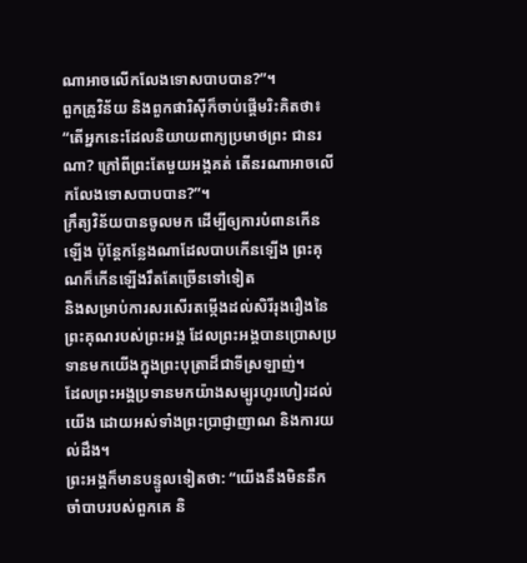ណាអាចលើកលែងទោសបាបបាន?”។
ពួកគ្រូវិន័យ និងពួកផារិស៊ីក៏ចាប់ផ្ដើមរិះគិតថា៖ “តើអ្នកនេះដែលនិយាយពាក្យប្រមាថព្រះ ជានរណា? ក្រៅពីព្រះតែមួយអង្គគត់ តើនរណាអាចលើកលែងទោសបាបបាន?”។
ក្រឹត្យវិន័យបានចូលមក ដើម្បីឲ្យការបំពានកើនឡើង ប៉ុន្តែកន្លែងណាដែលបាបកើនឡើង ព្រះគុណក៏កើនឡើងរឹតតែច្រើនទៅទៀត
និងសម្រាប់ការសរសើរតម្កើងដល់សិរីរុងរឿងនៃព្រះគុណរបស់ព្រះអង្គ ដែលព្រះអង្គបានប្រោសប្រទានមកយើងក្នុងព្រះបុត្រាដ៏ជាទីស្រឡាញ់។
ដែលព្រះអង្គប្រទានមកយ៉ាងសម្បូរហូរហៀរដល់យើង ដោយអស់ទាំងព្រះប្រាជ្ញាញាណ និងការយល់ដឹង។
ព្រះអង្គក៏មានបន្ទូលទៀតថា: “យើងនឹងមិននឹកចាំបាបរបស់ពួកគេ និ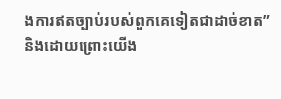ងការឥតច្បាប់របស់ពួកគេទៀតជាដាច់ខាត”
និងដោយព្រោះយើង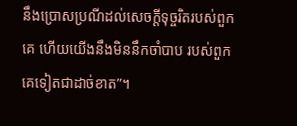នឹងប្រោសប្រណីដល់សេចក្ដីទុច្ចរិតរបស់ពួកគេ ហើយយើងនឹងមិននឹកចាំបាប របស់ពួកគេទៀតជាដាច់ខាត”។